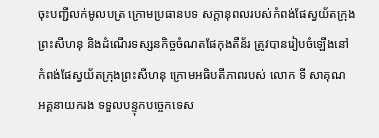ចុះបញ្ជីលក់មូលបត្រ ក្រោមប្រធានបទ សក្តានុពលរបស់កំពង់ផែស្វយ័តក្រុងព្រះសីហនុ និងដំណើរទស្សនកិច្ចចំណតផែកុងតឺន័រ ត្រូវបានរៀបចំឡើងនៅ កំពង់ផែស្វយ័តក្រុងព្រះសីហនុ ក្រោមអធិបតីភាពរបស់ លោក ទី សាគុណ អគ្គនាយករង ទទួលបន្ទុកបច្ចេកទេស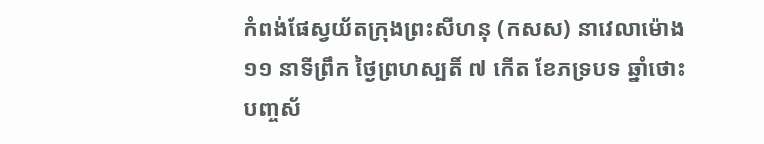កំពង់ផែស្វយ័តក្រុងព្រះសីហនុ (កសស) នាវេលាម៉ោង ១១ នាទីព្រឹក ថ្ងៃព្រហស្បតិ៍ ៧ កើត ខែភទ្របទ ឆ្នាំថោះ បញ្ចស័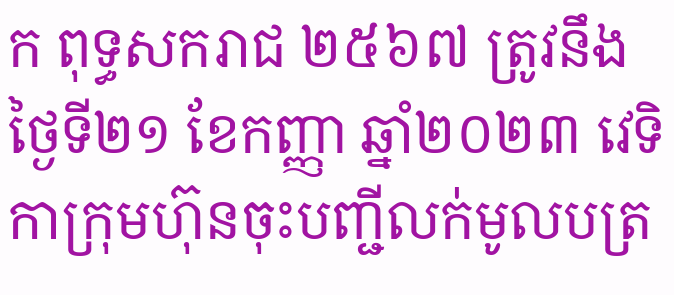ក ពុទ្ធសករាជ ២៥៦៧ ត្រូវនឹងថ្ងៃទី២១ ខែកញ្ញា ឆ្នាំ២០២៣ វេទិកាក្រុមហ៊ុនចុះបញ្ជីលក់មូលបត្រ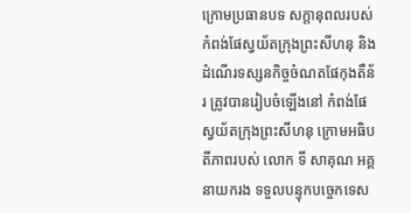ក្រោមប្រធានបទ សក្តានុពលរបស់កំពង់ផែស្វយ័តក្រុងព្រះសីហនុ និងដំណើរទស្សនកិច្ចចំណតផែកុងតឺន័រ ត្រូវបានរៀបចំឡើងនៅ កំពង់ផែស្វយ័តក្រុងព្រះសីហនុ ក្រោមអធិបតីភាពរបស់ លោក ទី សាគុណ អគ្គនាយករង ទទួលបន្ទុកបច្ចេកទេស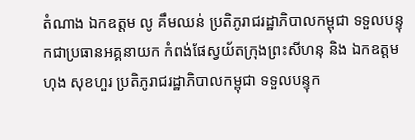តំណាង ឯកឧត្តម លូ គឹមឈន់ ប្រតិភូរាជរដ្ឋាភិបាលកម្ពុជា ទទួលបន្ទុកជាប្រធានអគ្គនាយក កំពង់ផែស្វយ័តក្រុងព្រះសីហនុ និង ឯកឧត្តម ហុង សុខហួរ ប្រតិភូរាជរដ្ឋាភិបាលកម្ពុជា ទទួលបន្ទុក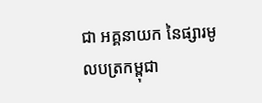ជា អគ្គនាយក នៃផ្សារមូលបត្រកម្ពុជា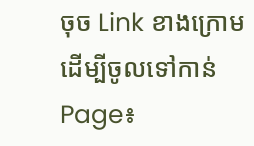ចុច Link ខាងក្រោមដើម្បីចូលទៅកាន់ Page៖